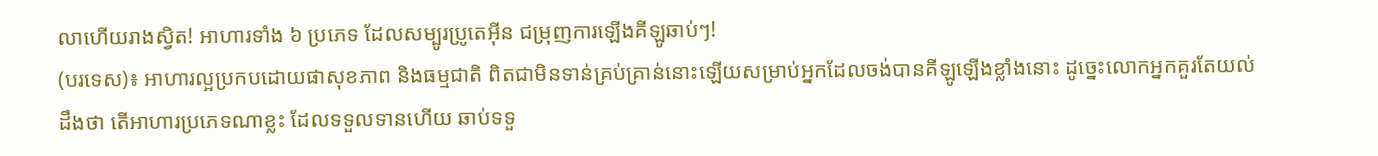លាហើយរាងស្វិត! អាហារទាំង ៦ ប្រភេទ ដែលសម្បូរប្រូតេអ៊ីន ជម្រុញការឡើងគីឡូឆាប់ៗ!
(បរទេស)៖ អាហារល្អប្រកបដោយផាសុខភាព និងធម្មជាតិ ពិតជាមិនទាន់គ្រប់គ្រាន់នោះឡើយសម្រាប់អ្នកដែលចង់បានគីឡូឡើងខ្លាំងនោះ ដូច្នេះលោកអ្នកគួរតែយល់ដឹងថា តើអាហារប្រភេទណាខ្លះ ដែលទទួលទានហើយ ឆាប់ទទួ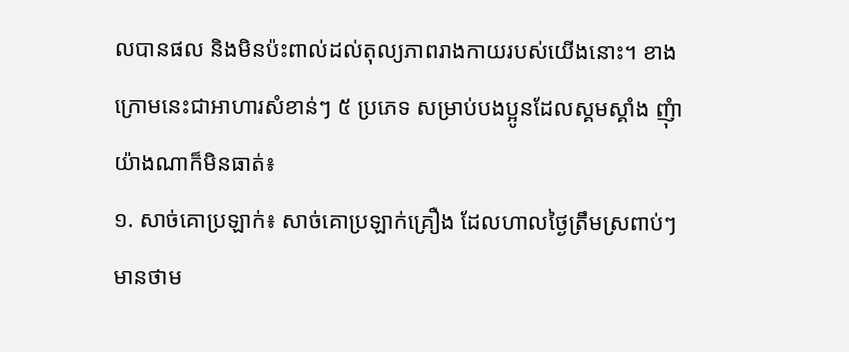លបានផល និងមិនប៉ះពាល់ដល់តុល្យភាពរាងកាយរបស់យើងនោះ។ ខាងក្រោមនេះជាអាហារសំខាន់ៗ ៥ ប្រភេទ សម្រាប់បងប្អូនដែលស្គមស្គាំង ញុំាយ៉ាងណាក៏មិនធាត់៖
១. សាច់គោប្រឡាក់៖ សាច់គោប្រឡាក់គ្រឿង ដែលហាលថ្ងៃត្រឹមស្រពាប់ៗមានថាម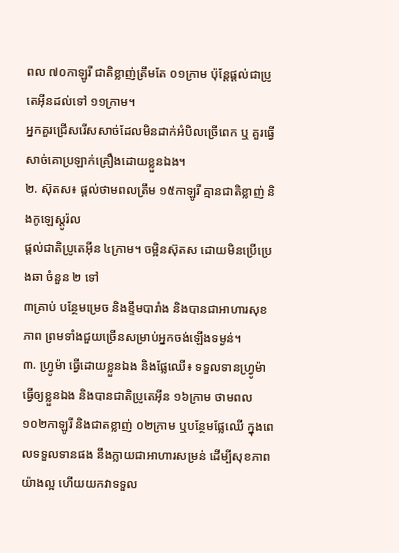ពល ៧០កាឡូរី ជាតិខ្លាញ់ត្រឹមតែ ០១ក្រាម ប៉ុន្តែផ្តល់ជាប្រូតេអ៊ីនដល់ទៅ ១១ក្រាម។
អ្នកគួរជ្រើសរើសសាច់ដែលមិនដាក់អំបិលច្រើពេក ឬ គួរធ្វើសាច់គោប្រឡាក់គ្រឿងដោយខ្លួនឯង។
២. ស៊ុតស៖ ផ្តល់ថាមពលត្រឹម ១៥កាឡូរី គ្មានជាតិខ្លាញ់ និងកូឡេស្តូរ៉ល
ផ្តល់ជាតិប្រូតេអ៊ីន ៤ក្រាម។ ចម្អិនស៊ុតស ដោយមិនប្រើប្រេងឆា ចំនួន ២ ទៅ
៣គ្រាប់ បន្ថែមម្រេច និងខ្ទឹមបារាំង និងបានជាអាហារសុខភាព ព្រមទាំងជួយច្រើនសម្រាប់អ្នកចង់ឡើងទម្ងន់។
៣. ហ្វ្រូម៉ា ធ្វើដោយខ្លួនឯង និងផ្លែឈើ៖ ទទួលទានហ្វ្រូម៉ា ធ្វើឲ្យខ្លួនឯង និងបានជាតិប្រូតេអ៊ីន ១៦ក្រាម ថាមពល ១០២កាឡូរី និងជាតខ្លាញ់ ០២ក្រាម ឬបន្ថែមផ្លែឈើ ក្នុងពេលទទួលទានផង នឹងក្លាយជាអាហារសម្រន់ ដើម្បីសុខភាពយ៉ាងល្អ ហើយយកវាទទួល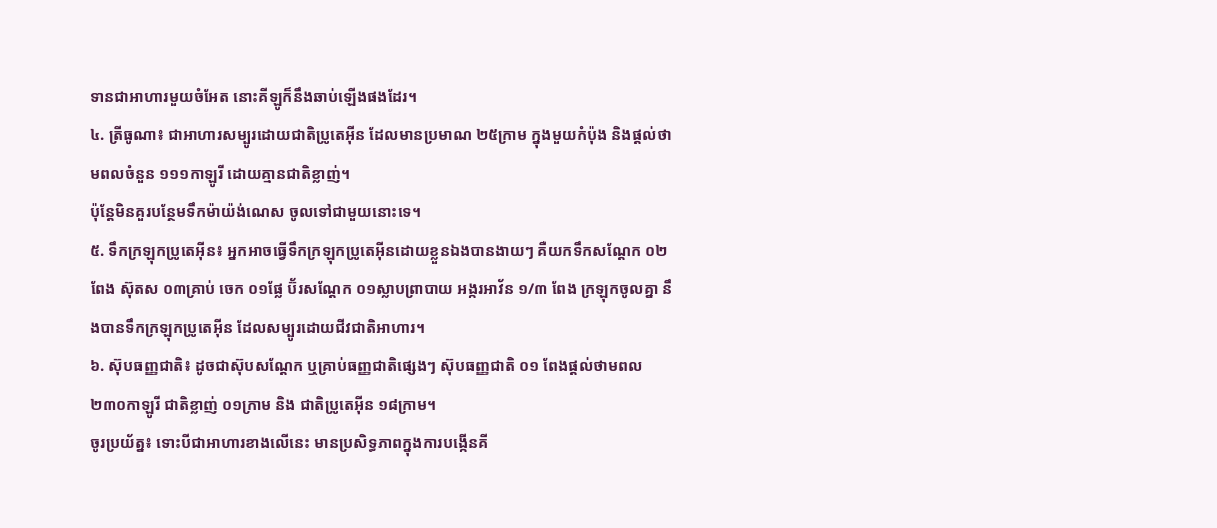ទានជាអាហារមួយចំអែត នោះគីឡូក៏នឹងឆាប់ឡើងផងដែរ។
៤. ត្រីធូណា៖ ជាអាហារសម្បូរដោយជាតិប្រូតេអ៊ីន ដែលមានប្រមាណ ២៥ក្រាម ក្នុងមួយកំប៉ុង និងផ្តល់ថាមពលចំនួន ១១១កាឡូរី ដោយគ្មានជាតិខ្លាញ់។
ប៉ុន្តែមិនគួរបន្ថែមទឹកម៉ាយ៉ង់ណេស ចូលទៅជាមួយនោះទេ។
៥. ទឹកក្រឡុកប្រូតេអ៊ីន៖ អ្នកអាចធ្វើទឹកក្រឡុកប្រូតេអ៊ីនដោយខ្លួនឯងបានងាយៗ គឺយកទឹកសណ្តែក ០២ពែង ស៊ុតស ០៣គ្រាប់ ចេក ០១ផ្លែ ប៊័រសណ្តែក ០១ស្លាបព្រាបាយ អង្ករអាវ័ន ១/៣ ពែង ក្រឡុកចូលគ្នា នឹងបានទឹកក្រឡុកប្រូតេអ៊ីន ដែលសម្បូរដោយជីវជាតិអាហារ។
៦. ស៊ុបធញ្ញជាតិ៖ ដូចជាស៊ុបសណ្តែក ឬគ្រាប់ធញ្ញជាតិផ្សេងៗ ស៊ុបធញ្ញជាតិ ០១ ពែងផ្តល់ថាមពល ២៣០កាឡូរី ជាតិខ្លាញ់ ០១ក្រាម និង ជាតិប្រូតេអ៊ីន ១៨ក្រាម។
ចូរប្រយ័ត្ន៖ ទោះបីជាអាហារខាងលើនេះ មានប្រសិទ្ធភាពក្នុងការបង្កើនគី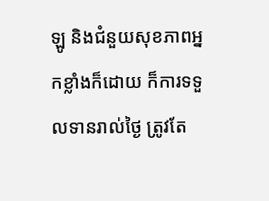ឡូ និងជំនួយសុខភាពអ្នកខ្លាំងក៏ដោយ ក៏ការទទួលទានរាល់ថ្ងៃ ត្រូវតែ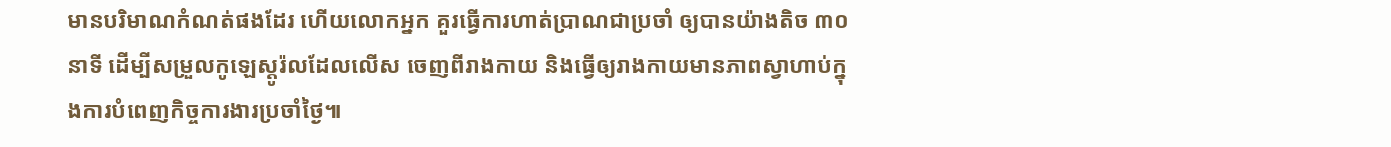មានបរិមាណកំណត់ផងដែរ ហើយលោកអ្នក គួរធ្វើការហាត់ប្រាណជាប្រចាំ ឲ្យបានយ៉ាងតិច ៣០នាទី ដើម្បីសម្រួលកូឡេស្តូរ៉លដែលលើស ចេញពីរាងកាយ និងធ្វើឲ្យរាងកាយមានភាពស្វាហាប់ក្នុងការបំពេញកិច្ចការងារប្រចាំថ្ងៃ៕